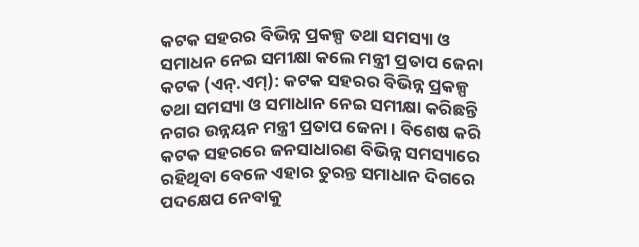କଟକ ସହରର ବିଭିନ୍ନ ପ୍ରକଳ୍ପ ତଥା ସମସ୍ୟା ଓ ସମାଧନ ନେଇ ସମୀକ୍ଷା କଲେ ମନ୍ତ୍ରୀ ପ୍ରତାପ ଜେନା
କଟକ (ଏନ୍.ଏମ୍): କଟକ ସହରର ବିଭିନ୍ନ ପ୍ରକଳ୍ପ ତଥା ସମସ୍ୟା ଓ ସମାଧାନ ନେଇ ସମୀକ୍ଷା କରିଛନ୍ତି ନଗର ଉନ୍ନୟନ ମନ୍ତ୍ରୀ ପ୍ରତାପ ଜେନା । ବିଶେଷ କରି କଟକ ସହରରେ ଜନସାଧାରଣ ବିଭିନ୍ନ ସମସ୍ୟାରେ ରହିଥିବା ବେଳେ ଏହାର ତୁରନ୍ତ ସମାଧାନ ଦିଗରେ ପଦକ୍ଷେପ ନେବାକୁ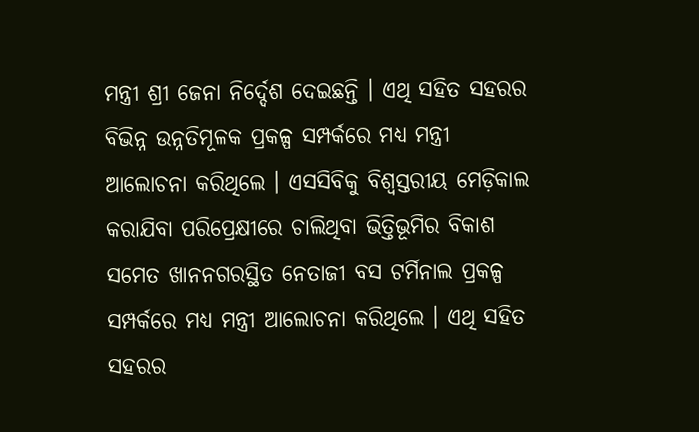ମନ୍ତ୍ରୀ ଶ୍ରୀ ଜେନା ନିର୍ଦ୍ଦେଶ ଦେଇଛନ୍ତି । ଏଥି ସହିତ ସହରର ବିଭିନ୍ନ ଉନ୍ନତିମୂଳକ ପ୍ରକଳ୍ପ ସମ୍ପର୍କରେ ମଧ୍ୟ ମନ୍ତ୍ରୀ ଆଲୋଚନା କରିଥିଲେ । ଏସସିବିକୁ ବିଶ୍ୱସ୍ତରୀୟ ମେଡ଼ିକାଲ କରାଯିବା ପରିପ୍ରେକ୍ଷୀରେ ଚାଲିଥିବା ଭିତ୍ତିଭୂମିର ବିକାଶ ସମେତ ଖାନନଗରସ୍ଥିତ ନେତାଜୀ ବସ ଟର୍ମିନାଲ ପ୍ରକଳ୍ପ ସମ୍ପର୍କରେ ମଧ୍ୟ ମନ୍ତ୍ରୀ ଆଲୋଚନା କରିଥିଲେ । ଏଥି ସହିତ ସହରର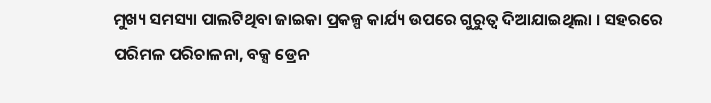ମୁଖ୍ୟ ସମସ୍ୟା ପାଲଟିଥିବା ଜାଇକା ପ୍ରକଳ୍ପ କାର୍ଯ୍ୟ ଉପରେ ଗୁରୁତ୍ୱ ଦିଆଯାଇଥିଲା । ସହରରେ ପରିମଳ ପରିଚାଳନା, ବକ୍ସ ଡ୍ରେନ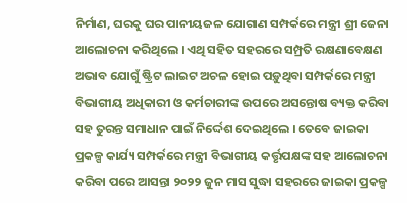ନିର୍ମାଣ, ଘରକୁ ଘର ପାନୀୟଜଳ ଯୋଗାଣ ସମ୍ପର୍କରେ ମନ୍ତ୍ରୀ ଶ୍ରୀ ଜେନା ଆଲୋଚନା କରିଥିଲେ । ଏଥି ସହିତ ସହରରେ ସମ୍ପ୍ରତି ରକ୍ଷଣାବେକ୍ଷଣ ଅଭାବ ଯୋଗୁଁ ଷ୍ଟ୍ରିଟ ଲାଇଟ ଅଚଳ ହୋଇ ପଡ଼ୁଥିବା ସମ୍ପର୍କରେ ମନ୍ତ୍ରୀ ବିଭାଗୀୟ ଅଧିକାରୀ ଓ କର୍ମଚାରୀଙ୍କ ଉପରେ ଅସନ୍ତୋଷ ବ୍ୟକ୍ତ କରିବା ସହ ତୁରନ୍ତ ସମାଧାନ ପାଇଁ ନିର୍ଦ୍ଦେଶ ଦେଇଥିଲେ । ତେବେ ଜାଇକା ପ୍ରକଳ୍ପ କାର୍ଯ୍ୟ ସମ୍ପର୍କରେ ମନ୍ତ୍ରୀ ବିଭାଗୀୟ କର୍ତ୍ତୃପକ୍ଷଙ୍କ ସହ ଆଲୋଚନା କରିବା ପରେ ଆସନ୍ତା ୨୦୨୨ ଜୁନ ମାସ ସୁଦ୍ଧା ସହରରେ ଜାଇକା ପ୍ରକଳ୍ପ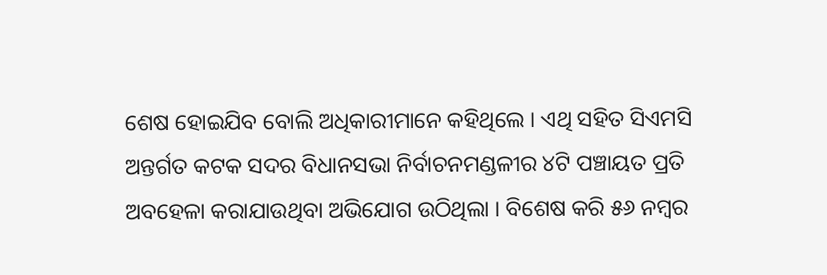ଶେଷ ହୋଇଯିବ ବୋଲି ଅଧିକାରୀମାନେ କହିଥିଲେ । ଏଥି ସହିତ ସିଏମସି ଅନ୍ତର୍ଗତ କଟକ ସଦର ବିଧାନସଭା ନିର୍ବାଚନମଣ୍ଡଳୀର ୪ଟି ପଞ୍ଚାୟତ ପ୍ରତି ଅବହେଳା କରାଯାଉଥିବା ଅଭିଯୋଗ ଉଠିଥିଲା । ବିଶେଷ କରି ୫୬ ନମ୍ବର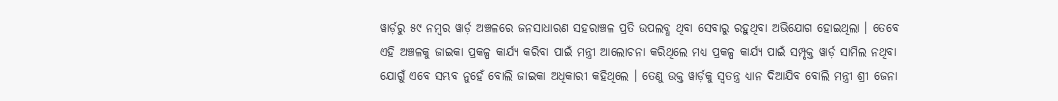ୱାର୍ଡ଼ରୁ ୫୯ ନମ୍ବର ୱାର୍ଡ଼ ଅଞ୍ଚଳରେ ଜନସାଧାରଣ ସହରାଞ୍ଚଳ ପ୍ରତି ଉପଲବ୍ଧ ଥିବା ସେବାରୁ ରହୁଥିବା ଅଭିଯୋଗ ହୋଇଥିଲା । ତେବେ ଏହି ଅଞ୍ଚଳକୁ ଜାଇକା ପ୍ରକଳ୍ପ କାର୍ଯ୍ୟ କରିବା ପାଇଁ ମନ୍ତ୍ରୀ ଆଲୋଚନା କରିଥିଲେ ମଧ୍ୟ ପ୍ରକଳ୍ପ କାର୍ଯ୍ୟ ପାଇଁ ସମ୍ପୃକ୍ତ ୱାର୍ଡ଼ ସାମିଲ ନଥିବା ଯୋଗୁଁ ଏବେ ସମ୍ଭବ ନୁହେଁ ବୋଲି ଜାଇକା ଅଧିକାରୀ କହିଥିଲେ । ତେଣୁ ଉକ୍ତ ୱାର୍ଡ଼କୁ ସ୍ୱତନ୍ତ୍ର ଧ୍ୟାନ ଦିଆଯିବ ବୋଲି ମନ୍ତ୍ରୀ ଶ୍ରୀ ଜେନା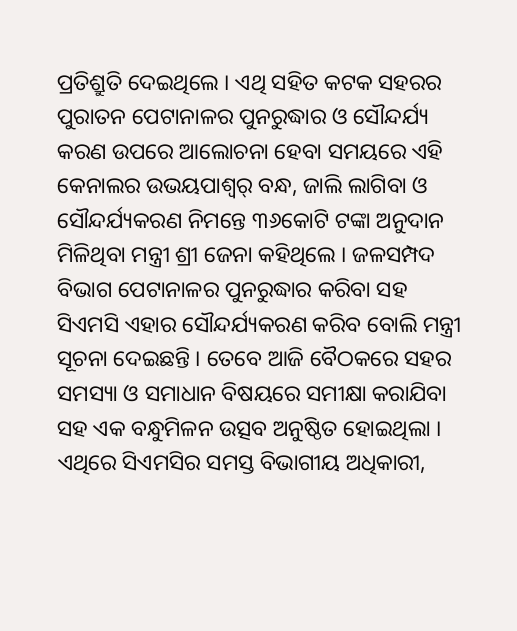ପ୍ରତିଶ୍ରୁତି ଦେଇଥିଲେ । ଏଥି ସହିତ କଟକ ସହରର ପୁରାତନ ପେଟାନାଳର ପୁନରୁଦ୍ଧାର ଓ ସୌନ୍ଦର୍ଯ୍ୟ କରଣ ଉପରେ ଆଲୋଚନା ହେବା ସମୟରେ ଏହି କେନାଲର ଉଭୟପାଶ୍ୱର୍ ବନ୍ଧ, ଜାଲି ଲାଗିବା ଓ ସୌନ୍ଦର୍ଯ୍ୟକରଣ ନିମନ୍ତେ ୩୬କୋଟି ଟଙ୍କା ଅନୁଦାନ ମିଳିଥିବା ମନ୍ତ୍ରୀ ଶ୍ରୀ ଜେନା କହିଥିଲେ । ଜଳସମ୍ପଦ ବିଭାଗ ପେଟାନାଳର ପୁନରୁଦ୍ଧାର କରିବା ସହ ସିଏମସି ଏହାର ସୌନ୍ଦର୍ଯ୍ୟକରଣ କରିବ ବୋଲି ମନ୍ତ୍ରୀ ସୂଚନା ଦେଇଛନ୍ତି । ତେବେ ଆଜି ବୈଠକରେ ସହର ସମସ୍ୟା ଓ ସମାଧାନ ବିଷୟରେ ସମୀକ୍ଷା କରାଯିବା ସହ ଏକ ବନ୍ଧୁମିଳନ ଉତ୍ସବ ଅନୁଷ୍ଠିତ ହୋଇଥିଲା । ଏଥିରେ ସିଏମସିର ସମସ୍ତ ବିଭାଗୀୟ ଅଧିକାରୀ,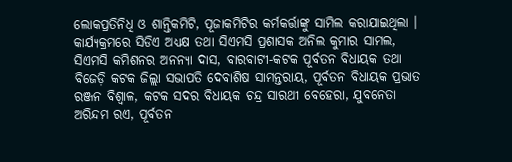ଲୋକପ୍ରତିନିଧି ଓ ଶାନ୍ତିକମିଟି, ପୂଜାକମିଟିର କର୍ମକର୍ତ୍ତାଙ୍କୁ ସାମିଲ କରାଯାଇଥିଲା । କାର୍ଯ୍ୟକ୍ରମରେ ସିଡିଏ ଅଧ୍ୟକ୍ଷ ତଥା ସିଏମସି ପ୍ରଶାସକ ଅନିଲ କୁମାର ସାମଲ, ସିଏମସି କମିଶନର ଅନନ୍ୟା ଦାସ, ବାରବାଟୀ-କଟକ ପୂର୍ବତନ ବିଧାୟକ ତଥା ବିଜେଡ଼ି କଟକ ଜିଲ୍ଲା ସଭାପତି ଦେବାଶିଷ ସାମନ୍ତରାୟ, ପୂର୍ବତନ ବିଧାୟକ ପ୍ରଭାତ ରଞ୍ଜନ ବିଶ୍ୱାଳ, କଟକ ସଦର ବିଧାୟକ ଚନ୍ଦ୍ର ସାରଥୀ ବେହେରା, ଯୁବନେତା ଅରିନ୍ଦମ ରଏ, ପୂର୍ବତନ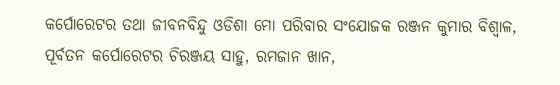କର୍ପୋରେଟର ତଥା ଜୀବନବିନ୍ଦୁ ଓଡିଶା ମୋ ପରିବାର ସଂଯୋଜକ ରଞ୍ଜନ କୁମାର ବିଶ୍ୱାଳ, ପୂର୍ବତନ କର୍ପୋରେଟର ଚିରଞ୍ଜୟ ସାହୁ, ରମଜାନ ଖାନ,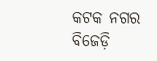କଟକ ନଗର ବିଜେଡ଼ି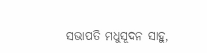ସଭାପତି ମଧୁସୂଦନ ସାହୁ,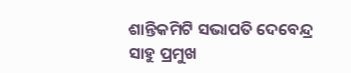ଶାନ୍ତିକମିଟି ସଭାପତି ଦେବେନ୍ଦ୍ର ସାହୁ ପ୍ରମୁଖ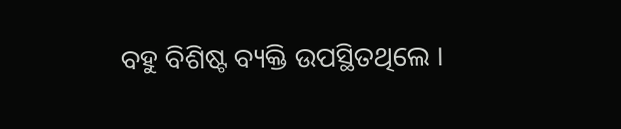ବହୁ ବିଶିଷ୍ଟ ବ୍ୟକ୍ତି ଉପସ୍ଥିତଥିଲେ ।